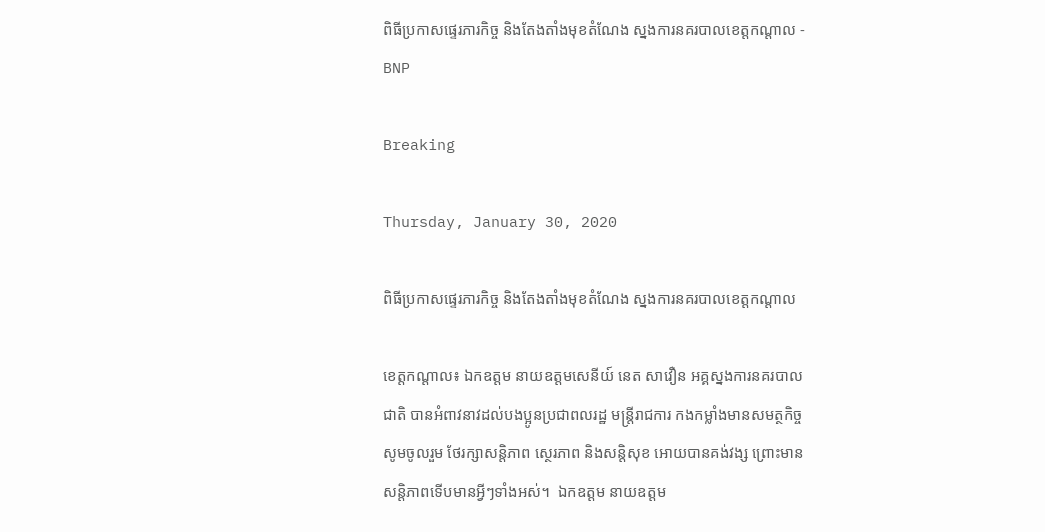ពិធីប្រកាសផ្ទេរភារកិច្ច និងតែងតាំងមុខតំណែង ស្នងការនគរបាលខេត្តកណ្តាល - BNP

Breaking

Thursday, January 30, 2020

ពិធីប្រកាសផ្ទេរភារកិច្ច និងតែងតាំងមុខតំណែង ស្នងការនគរបាលខេត្តកណ្តាល

ខេត្តកណ្ដាល៖ ឯកឧត្ដម នាយឧត្តមសេនីយ៍ នេត សាវឿន អគ្គស្នងការនគរបាលជាតិ បានអំពាវនាវដល់បងប្អូនប្រជាពលរដ្ឋ មន្ត្រីរាជការ កងកម្លាំងមានសមត្ថកិច្ច សូមចូលរួម ថែរក្សាសន្តិភាព ស្ថេរភាព និងសន្តិសុខ អោយបានគង់វង្ស ព្រោះមានសន្តិភាពទើបមានអ្វីៗទាំងអស់។  ឯកឧត្ដម នាយឧត្តម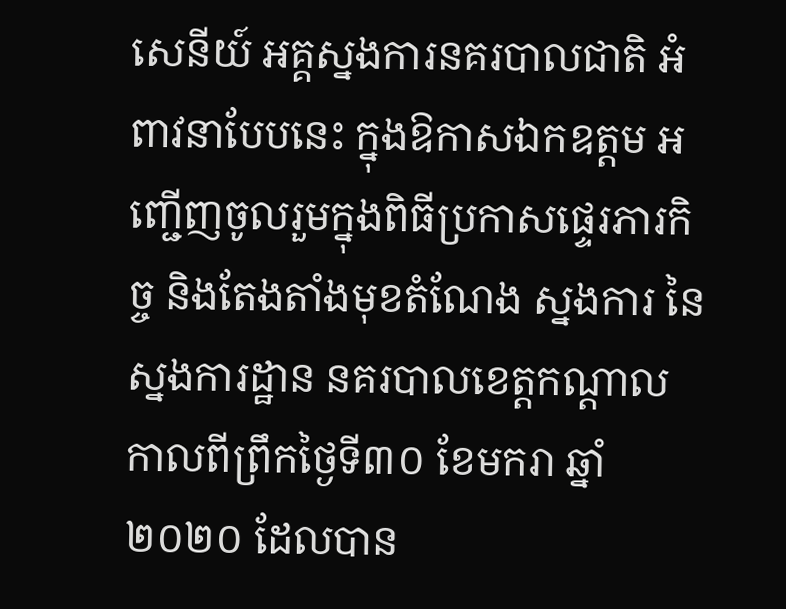សេនីយ៍ អគ្គស្នងការនគរបាលជាតិ អំពាវនាបែបនេះ ក្នុងឱកាសឯកឧត្ដម អញ្ជើញចូលរួមក្នុងពិធីប្រកាសផ្ទេរភារកិច្ច និងតែងតាំងមុខតំណែង ស្នងការ នៃស្នងការដ្ឋាន នគរបាលខេត្តកណ្តាល កាលពីព្រឹកថ្ងៃទី៣០ ខែមករា ឆ្នាំ២០២០ ដែលបាន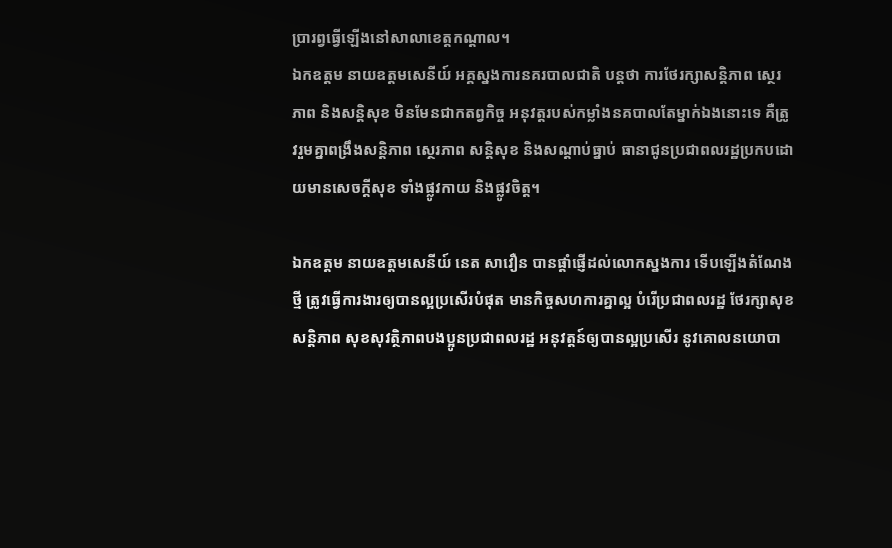ប្រារព្វធ្វើឡើងនៅសាលាខេត្តកណ្ដាល។
ឯកឧត្ដម នាយឧត្តមសេនីយ៍ អគ្គស្នងការនគរបាលជាតិ បន្តថា ការថែរក្សាសន្តិភាព ស្ថេរភាព និងសន្តិសុខ មិនមែនជាកតព្វកិច្ច អនុវត្តរបស់កម្លាំងនគបាលតែម្នាក់ឯងនោះទេ គឺត្រូវរួមគ្នាពង្រឹងសន្តិភាព ស្ថេរភាព សន្តិសុខ និងសណ្ដាប់ធ្នាប់ ធានាជូនប្រជាពលរដ្ឋប្រកបដោយមានសេចក្ដីសុខ ទាំងផ្លូវកាយ និងផ្លូវចិត្ត។

ឯកឧត្ដម នាយឧត្តមសេនីយ៍ នេត សាវឿន បានផ្ដាំផ្ញើដល់លោកស្នងការ ទើបឡើងតំណែងថ្មី ត្រូវធ្វើការងារឲ្យបានល្អប្រសើរបំផុត មានកិច្ចសហការគ្នាល្អ បំរើប្រជាពលរដ្ឋ ថែរក្សាសុខសន្តិភាព សុខសុវត្ថិភាពបងប្អូនប្រជាពលរដ្ឋ អនុវត្តន៍ឲ្យបានល្អប្រសើរ នូវគោលនយោបា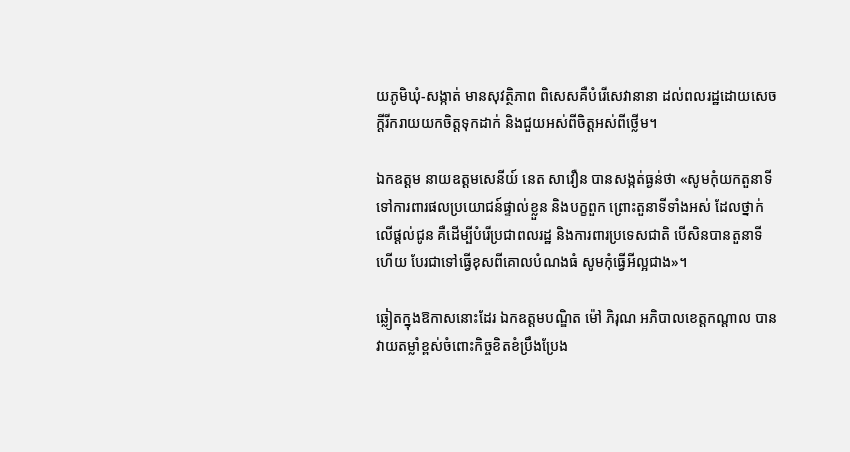យភូមិឃុំ-សង្កាត់ មានសុវត្ថិភាព ពិសេសគឺបំរើសេវានានា ដល់ពលរដ្ឋដោយសេចក្ដីរីករាយយកចិត្តទុកដាក់ និងជួយអស់ពីចិត្តអស់ពីថ្លើម។

ឯកឧត្ដម នាយឧត្តមសេនីយ៍ នេត សាវឿន បានសង្កត់ធ្ងន់ថា «សូមកុំយកតួនាទី ទៅការពារផលប្រយោជន៍ផ្ទាល់ខ្លួន និងបក្ខពួក ព្រោះតួនាទីទាំងអស់ ដែលថ្នាក់លើផ្ដល់ជូន គឺដើម្បីបំរើប្រជាពលរដ្ឋ និងការពារប្រទេសជាតិ បើសិនបានតួនាទីហើយ បែរជាទៅធ្វើខុសពីគោលបំណងធំ សូមកុំធ្វើអីល្អជាង»។

ឆ្លៀតក្នុងឱកាសនោះដែរ ឯកឧត្ដមបណ្ឌិត ម៉ៅ ភិរុណ អភិបាលខេត្តកណ្ដាល បានវាយតម្លាំខ្ពស់ចំពោះកិច្ចខិតខំប្រឹងប្រែង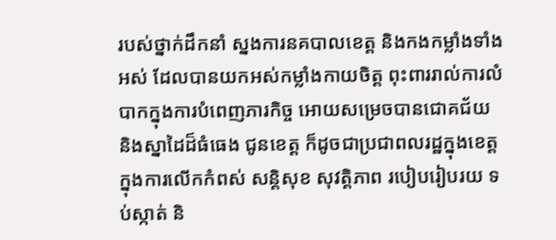របស់ថ្នាក់ដឹកនាំ ស្នងការនគបាលខេត្ត និងកងកម្លាំងទាំងអស់ ដែលបានយកអស់កម្លាំងកាយចិត្ត ពុះពាររាល់ការលំបាកក្នុងការបំពេញភារកិច្ច អោយសម្រេចបានជោគជ័យ និងស្នាដៃដ៏ធំធេង ជូនខេត្ត ក៏ដូចជាប្រជាពលរដ្ឋក្នុងខេត្ត ក្នុងការលើកកំពស់ សន្តិសុខ សុវត្តិភាព របៀបរៀបរយ ទប់ស្កាត់ និ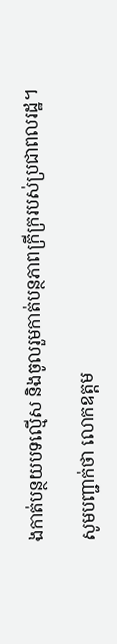ងកាត់បន្ថយបទល្មើស និងចូលរួមកាត់បន្ថភាពក្រីក្ររបស់ប្រជាពលរដ្ឋ។

សូមបញ្ជាក់ថា លោកឧត្តម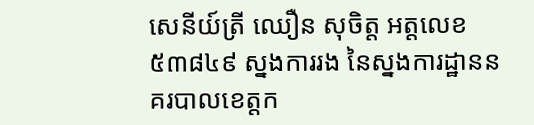សេនីយ៍ត្រី ឈឿន សុចិត្ត អត្តលេខ ៥៣៨៤៩ ស្នងការរង នៃស្នងការដ្ឋាននគរបាលខេត្តក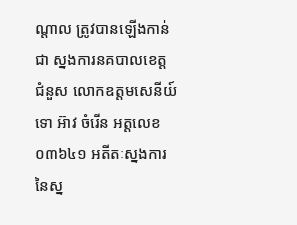ណ្តាល ត្រូវបានឡើងកាន់ជា ស្នងការនគបាលខេត្ត ជំនួស លោកឧត្តមសេនីយ៍ទោ អ៊ាវ ចំរើន អត្តលេខ ០៣៦៤១ អតីតៈស្នងការ នៃស្ន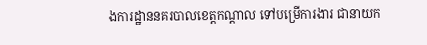ងការដ្ឋាននគរបាលខេត្តកណ្តាល ទៅបម្រើការងារ ជានាយក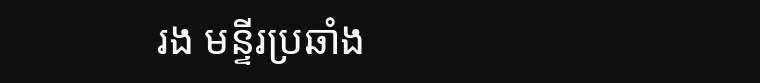រង មន្ទីរប្រឆាំង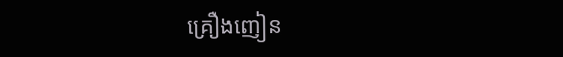គ្រឿងញៀន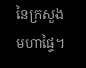នៃក្រសួងមហាផ្ទៃ។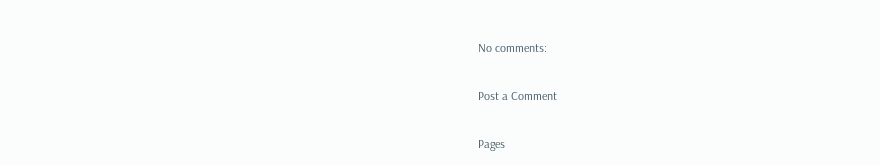No comments:

Post a Comment

Pages